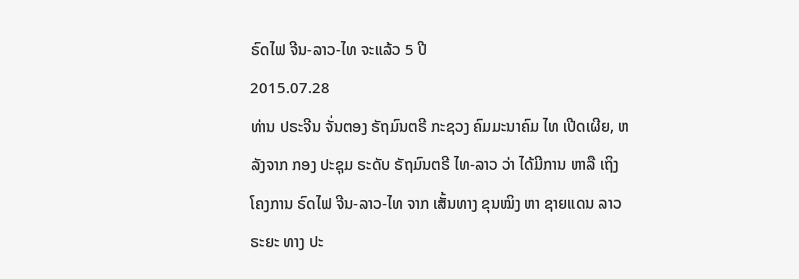ຣົດໄຟ ຈີນ-ລາວ-ໄທ ຈະແລ້ວ 5 ປີ
2015.07.28
ທ່ານ ປຣະຈີນ ຈັ່ນຕອງ ຣັຖມົນຕຣີ ກະຊວງ ຄົມມະນາຄົມ ໄທ ເປີດເຜີຍ, ຫລັງຈາກ ກອງ ປະຊຸມ ຣະດັບ ຣັຖມົນຕຣີ ໄທ-ລາວ ວ່າ ໄດ້ມີການ ຫາລື ເຖິງ ໂຄງການ ຣົດໄຟ ຈີນ-ລາວ-ໄທ ຈາກ ເສັ້ນທາງ ຂຸນໝິງ ຫາ ຊາຍແດນ ລາວ ຣະຍະ ທາງ ປະ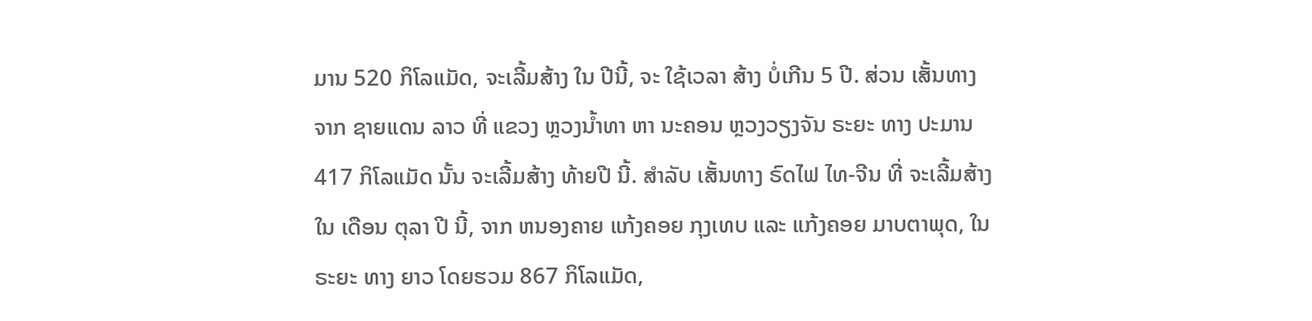ມານ 520 ກິໂລແມັດ, ຈະເລີ້ມສ້າງ ໃນ ປີນີ້, ຈະ ໃຊ້ເວລາ ສ້າງ ບໍ່ເກີນ 5 ປີ. ສ່ວນ ເສັ້ນທາງ ຈາກ ຊາຍແດນ ລາວ ທີ່ ແຂວງ ຫຼວງນ້ຳທາ ຫາ ນະຄອນ ຫຼວງວຽງຈັນ ຣະຍະ ທາງ ປະມານ 417 ກິໂລແມັດ ນັ້ນ ຈະເລີ້ມສ້າງ ທ້າຍປີ ນີ້. ສຳລັບ ເສັ້ນທາງ ຣົດໄຟ ໄທ-ຈີນ ທີ່ ຈະເລີ້ມສ້າງ ໃນ ເດືອນ ຕຸລາ ປີ ນີ້, ຈາກ ຫນອງຄາຍ ແກ້ງຄອຍ ກຸງເທບ ແລະ ແກ້ງຄອຍ ມາບຕາພຸດ, ໃນຣະຍະ ທາງ ຍາວ ໂດຍຮວມ 867 ກິໂລແມັດ,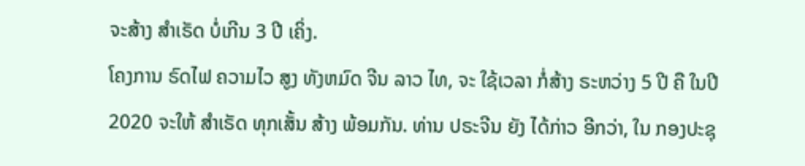ຈະສ້າງ ສຳເຣັດ ບໍ່ເກີນ 3 ປີ ເຄິ່ງ.
ໂຄງການ ຣົດໄຟ ຄວາມໄວ ສູງ ທັງຫມົດ ຈີນ ລາວ ໄທ, ຈະ ໃຊ້ເວລາ ກໍ່ສ້າງ ຣະຫວ່າງ 5 ປີ ຄື ໃນປີ 2020 ຈະໃຫ້ ສຳເຣັດ ທຸກເສັ້ນ ສ້າງ ພ້ອມກັນ. ທ່ານ ປຣະຈີນ ຍັງ ໄດ້ກ່າວ ອີກວ່າ, ໃນ ກອງປະຊຸ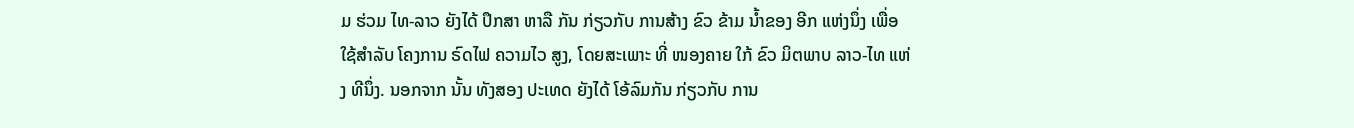ມ ຮ່ວມ ໄທ-ລາວ ຍັງໄດ້ ປຶກສາ ຫາລື ກັນ ກ່ຽວກັບ ການສ້າງ ຂົວ ຂ້າມ ນ້ຳຂອງ ອີກ ແຫ່ງນຶ່ງ ເພື່ອ ໃຊ້ສຳລັບ ໂຄງການ ຣົດໄຟ ຄວາມໄວ ສູງ, ໂດຍສະເພາະ ທີ່ ໜອງຄາຍ ໃກ້ ຂົວ ມິຕພາບ ລາວ-ໄທ ແຫ່ງ ທີນຶ່ງ. ນອກຈາກ ນັ້ນ ທັງສອງ ປະເທດ ຍັງໄດ້ ໂອ້ລົມກັນ ກ່ຽວກັບ ການ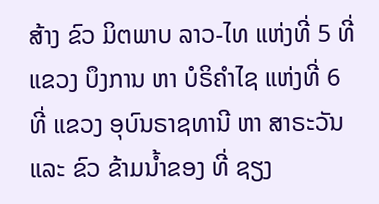ສ້າງ ຂົວ ມິຕພາບ ລາວ-ໄທ ແຫ່ງທີ່ 5 ທີ່ ແຂວງ ບຶງການ ຫາ ບໍຣິຄຳໄຊ ແຫ່ງທີ່ 6 ທີ່ ແຂວງ ອຸບົນຣາຊທານີ ຫາ ສາຣະວັນ ແລະ ຂົວ ຂ້າມນ້ຳຂອງ ທີ່ ຊຽງ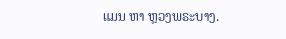ແມນ ຫາ ຫຼວງພຣະບາງ.